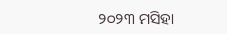୨୦୨୩ ମସିହା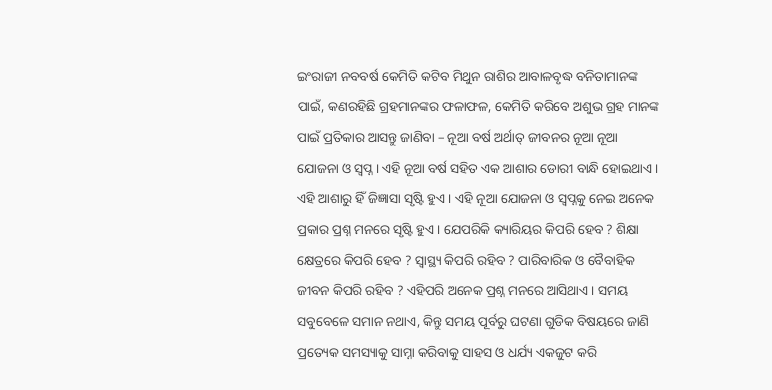ଇଂରାଜୀ ନବବର୍ଷ କେମିତି କଟିବ ମିଥୁନ ରାଶିର ଆବାଳବୃଦ୍ଧ ବନିତାମାନଙ୍କ ପାଇଁ, କଣରହିଛି ଗ୍ରହମାନଙ୍କର ଫଳାଫଳ, କେମିତି କରିବେ ଅଶୁଭ ଗ୍ରହ ମାନଙ୍କ ପାଇଁ ପ୍ରତିକାର ଆସନ୍ତୁ ଜାଣିବା – ନୂଆ ବର୍ଷ ଅର୍ଥାତ୍ ଜୀବନର ନୂଆ ନୂଆ ଯୋଜନା ଓ ସ୍ଵପ୍ନ । ଏହି ନୂଆ ବର୍ଷ ସହିତ ଏକ ଆଶାର ଡୋରୀ ବାନ୍ଧି ହୋଇଥାଏ । ଏହି ଆଶାରୁ ହିଁ ଜିଜ୍ଞାସା ସୃଷ୍ଟି ହୁଏ । ଏହି ନୂଆ ଯୋଜନା ଓ ସ୍ଵପ୍ନକୁ ନେଇ ଅନେକ ପ୍ରକାର ପ୍ରଶ୍ନ ମନରେ ସୃଷ୍ଟି ହୁଏ । ଯେପରିକି କ୍ୟାରିୟର କିପରି ହେବ ? ଶିକ୍ଷା କ୍ଷେତ୍ରରେ କିପରି ହେବ ? ସ୍ୱାସ୍ଥ୍ୟ କିପରି ରହିବ ? ପାରିବାରିକ ଓ ବୈବାହିକ ଜୀବନ କିପରି ରହିବ ? ଏହିପରି ଅନେକ ପ୍ରଶ୍ନ ମନରେ ଆସିଥାଏ । ସମୟ ସବୁବେଳେ ସମାନ ନଥାଏ, କିନ୍ତୁ ସମୟ ପୂର୍ବରୁ ଘଟଣା ଗୁଡିକ ବିଷୟରେ ଜାଣି ପ୍ରତ୍ୟେକ ସମସ୍ୟାକୁ ସାମ୍ନା କରିବାକୁ ସାହସ ଓ ଧର୍ଯ୍ୟ ଏକଜୁଟ କରି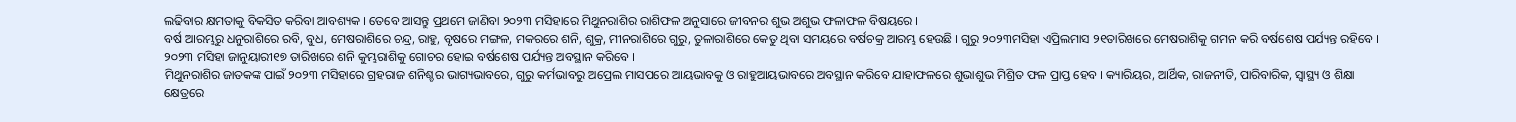ଲଢିବାର କ୍ଷମତାକୁ ବିକସିତ କରିବା ଆବଶ୍ୟକ । ତେବେ ଆସନ୍ତୁ ପ୍ରଥମେ ଜାଣିବା ୨୦୨୩ ମସିହାରେ ମିଥୁନରାଶିର ରାଶିଫଳ ଅନୁସାରେ ଜୀବନର ଶୁଭ ଅଶୁଭ ଫଳାଫଳ ବିଷୟରେ ।
ବର୍ଷ ଆରମ୍ଭରୁ ଧନୁରାଶିରେ ରବି, ବୁଧ, ମେଷରାଶିରେ ଚନ୍ଦ୍ର, ରାହୁ, ବୃଷରେ ମଙ୍ଗଳ, ମକରରେ ଶନି, ଶୁକ୍ର, ମୀନରାଶିରେ ଗୁରୁ, ତୁଳାରାଶିରେ କେତୁ ଥିବା ସମୟରେ ବର୍ଷଚକ୍ର ଆରମ୍ଭ ହେଉଛି । ଗୁରୁ ୨୦୨୩ମସିହା ଏପ୍ରିଲମାସ ୨୧ତାରିଖରେ ମେଷରାଶିକୁ ଗମନ କରି ବର୍ଷଶେଷ ପର୍ଯ୍ୟନ୍ତ ରହିବେ । ୨୦୨୩ ମସିହା ଜାନୁୟାରୀ୧୭ ତାରିଖରେ ଶନି କୁମ୍ଭରାଶିକୁ ଗୋଚର ହୋଇ ବର୍ଷଶେଷ ପର୍ଯ୍ୟନ୍ତ ଅବସ୍ଥାନ କରିବେ ।
ମିଥୁନରାଶିର ଜାତକଙ୍କ ପାଇଁ ୨୦୨୩ ମସିହାରେ ଗ୍ରହରାଜ ଶନିଶ୍ଚର ଭାଗ୍ୟଭାବରେ, ଗୁରୁ କର୍ମଭାବରୁ ଅପ୍ରେଲ ମାସପରେ ଆୟଭାବକୁ ଓ ରାହୁଆୟଭାବରେ ଅବସ୍ଥାନ କରିବେ ଯାହାଫଳରେ ଶୁଭାଶୁଭ ମିଶ୍ରିତ ଫଳ ପ୍ରାପ୍ତ ହେବ । କ୍ୟାରିୟର, ଆର୍ଥିକ, ରାଜନୀତି, ପାରିବାରିକ, ସ୍ୱାସ୍ଥ୍ୟ ଓ ଶିକ୍ଷା କ୍ଷେତ୍ରରେ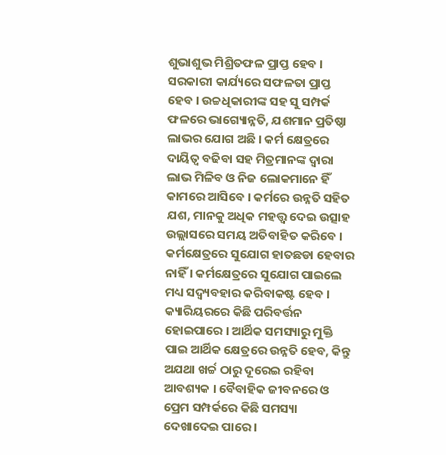ଶୁଭାଶୁଭ ମିଶ୍ରିତଫଳ ପ୍ରାପ୍ତ ହେବ । ସରକାରୀ କାର୍ଯ୍ୟରେ ସଫଳତା ପ୍ରାପ୍ତ ହେବ । ଉଚ୍ଚଧିକାରୀଙ୍କ ସହ ସୁ ସମ୍ପର୍କ ଫଳରେ ଭାଗ୍ୟୋନ୍ନତି, ଯଶମାନ ପ୍ରତିଷ୍ଠା ଲାଭର ଯୋଗ ଅଛି । କର୍ମ କ୍ଷେତ୍ରରେ ଦାୟିତ୍ଵ ବଢିବା ସହ ମିତ୍ରମାନଙ୍କ ଦ୍ଵାରା ଲାଭ ମିଳିବ ଓ ନିଜ ଲୋକମାନେ ହିଁ କାମରେ ଆସିବେ । କର୍ମରେ ଉନ୍ନତି ସହିତ ଯଶ, ମାନକୁ ଅଧିକ ମହତ୍ତ୍ୱ ଦେଇ ଉତ୍ସାହ ଉଲ୍ଲାସରେ ସମୟ ଅତିବାହିତ କରିବେ । କର୍ମକ୍ଷେତ୍ରରେ ସୁଯୋଗ ହାତଛଡା ହେବାର ନାହିଁ । କର୍ମକ୍ଷେତ୍ରରେ ସୁଯୋଗ ପାଇଲେ ମଧ୍ୟ ସଦ୍ବ୍ୟବହାର କରିବାକଷ୍ଟ ହେବ ।
କ୍ୟାରିୟରରେ କିଛି ପରିବର୍ତ୍ତନ ହୋଇପାରେ । ଆର୍ଥିକ ସମସ୍ୟାରୁ ମୁକ୍ତି ପାଇ ଆର୍ଥିକ କ୍ଷେତ୍ରରେ ଉନ୍ନତି ହେବ, କିନ୍ତୁ ଅଯଥା ଖର୍ଚ୍ଚ ଠାରୁ ଦୂରେଇ ରହିବା ଆବଶ୍ୟକ । ବୈବାହିକ ଜୀବନରେ ଓ ପ୍ରେମ ସମ୍ପର୍କରେ କିଛି ସମସ୍ୟା ଦେଖାଦେଇ ପାରେ ।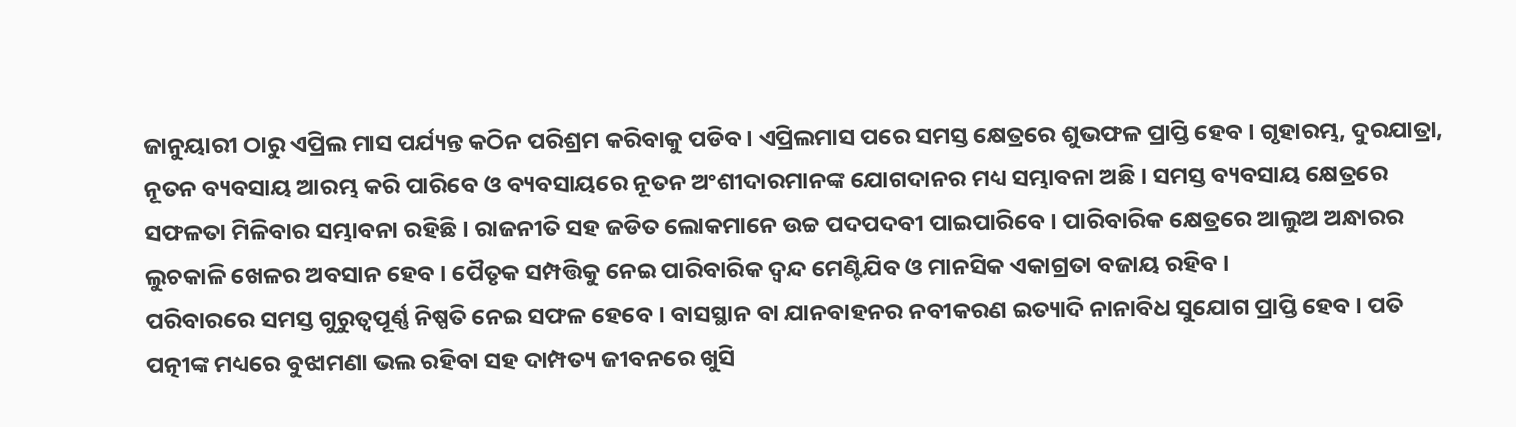ଜାନୁୟାରୀ ଠାରୁ ଏପ୍ରିଲ ମାସ ପର୍ଯ୍ୟନ୍ତ କଠିନ ପରିଶ୍ରମ କରିବାକୁ ପଡିବ । ଏପ୍ରିଲମାସ ପରେ ସମସ୍ତ କ୍ଷେତ୍ରରେ ଶୁଭଫଳ ପ୍ରାପ୍ତି ହେବ । ଗୃହାରମ୍ଭ, ଦୁରଯାତ୍ରା, ନୂତନ ବ୍ୟବସାୟ ଆରମ୍ଭ କରି ପାରିବେ ଓ ବ୍ୟବସାୟରେ ନୂତନ ଅଂଶୀଦାରମାନଙ୍କ ଯୋଗଦାନର ମଧ୍ୟ ସମ୍ଭାବନା ଅଛି । ସମସ୍ତ ବ୍ୟବସାୟ କ୍ଷେତ୍ରରେ ସଫଳତା ମିଳିବାର ସମ୍ଭାବନା ରହିଛି । ରାଜନୀତି ସହ ଜଡିତ ଲୋକମାନେ ଉଚ୍ଚ ପଦପଦବୀ ପାଇପାରିବେ । ପାରିବାରିକ କ୍ଷେତ୍ରରେ ଆଲୁଅ ଅନ୍ଧାରର ଲୁଚକାଳି ଖେଳର ଅବସାନ ହେବ । ପୈତୃକ ସମ୍ପତ୍ତିକୁ ନେଇ ପାରିବାରିକ ଦ୍ଵନ୍ଦ ମେଣ୍ଟିଯିବ ଓ ମାନସିକ ଏକାଗ୍ରତା ବଜାୟ ରହିବ ।
ପରିବାରରେ ସମସ୍ତ ଗୁରୁତ୍ୱପୂର୍ଣ୍ଣ ନିଷ୍ପତି ନେଇ ସଫଳ ହେବେ । ବାସସ୍ଥାନ ବା ଯାନବାହନର ନବୀକରଣ ଇତ୍ୟାଦି ନାନାବିଧ ସୁଯୋଗ ପ୍ରାପ୍ତି ହେବ । ପତି ପତ୍ନୀଙ୍କ ମଧ୍ୟରେ ବୁଝାମଣା ଭଲ ରହିବା ସହ ଦାମ୍ପତ୍ୟ ଜୀବନରେ ଖୁସି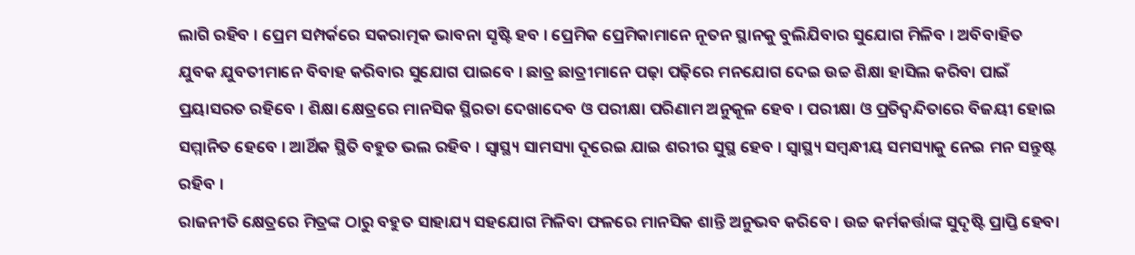ଲାଗି ରହିବ । ପ୍ରେମ ସମ୍ପର୍କରେ ସକରାତ୍ମକ ଭାବନା ସୃଷ୍ଟି ହବ । ପ୍ରେମିକ ପ୍ରେମିକାମାନେ ନୂତନ ସ୍ଥାନକୁ ବୁଲିଯିବାର ସୁଯୋଗ ମିଳିବ । ଅବିବାହିତ ଯୁବକ ଯୁବତୀମାନେ ବିବାହ କରିବାର ସୁଯୋଗ ପାଇବେ । ଛାତ୍ର ଛାତ୍ରୀମାନେ ପଢ଼ା ପଢ଼ିରେ ମନଯୋଗ ଦେଇ ଉଚ୍ଚ ଶିକ୍ଷା ହାସିଲ କରିବା ପାଇଁ ପ୍ରୟାସରତ ରହିବେ । ଶିକ୍ଷା କ୍ଷେତ୍ରରେ ମାନସିକ ସ୍ଥିରତା ଦେଖାଦେବ ଓ ପରୀକ୍ଷା ପରିଣାମ ଅନୁକୂଳ ହେବ । ପରୀକ୍ଷା ଓ ପ୍ରତିଦ୍ୱନ୍ଦିତାରେ ବିଜୟୀ ହୋଇ ସମ୍ମାନିତ ହେବେ । ଆର୍ଥିକ ସ୍ଥିତି ବହୁତ ଭଲ ରହିବ । ସ୍ୱାସ୍ଥ୍ୟ ସାମସ୍ୟା ଦୂରେଇ ଯାଇ ଶରୀର ସୁସ୍ଥ ହେବ । ସ୍ୱାସ୍ଥ୍ୟ ସମ୍ବନ୍ଧୀୟ ସମସ୍ୟାକୁ ନେଇ ମନ ସନ୍ତୁଷ୍ଟ ରହିବ ।
ରାଜନୀତି କ୍ଷେତ୍ରରେ ମିତ୍ରଙ୍କ ଠାରୁ ବହୁତ ସାହାଯ୍ୟ ସହଯୋଗ ମିଳିବା ଫଳରେ ମାନସିକ ଶାନ୍ତି ଅନୁଭବ କରିବେ । ଉଚ୍ଚ କର୍ମକର୍ତ୍ତାଙ୍କ ସୁଦୃଷ୍ଟି ପ୍ରାପ୍ତି ହେବା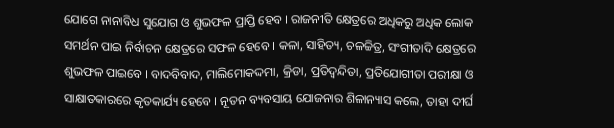ଯୋଗେ ନାନାବିଧ ସୁଯୋଗ ଓ ଶୁଭଫଳ ପ୍ରାପ୍ତି ହେବ । ରାଜନୀତି କ୍ଷେତ୍ରରେ ଅଧିକରୁ ଅଧିକ ଲୋକ ସମର୍ଥନ ପାଇ ନିର୍ବାଚନ କ୍ଷେତ୍ରରେ ସଫଳ ହେବେ । କଳା, ସାହିତ୍ୟ, ଚଳଚ୍ଚିତ୍ର, ସଂଗୀତାଦି କ୍ଷେତ୍ରରେ ଶୁଭଫଳ ପାଇବେ । ବାଦବିବାଦ, ମାଲିମୋକଦ୍ଦମା, କ୍ରିଡା, ପ୍ରତିଦ୍ଵନ୍ଦିତା, ପ୍ରତିଯୋଗୀତା ପରୀକ୍ଷା ଓ ସାକ୍ଷାତକାରରେ କୃତକାର୍ଯ୍ୟ ହେବେ । ନୂତନ ବ୍ୟବସାୟ ଯୋଜନାର ଶିଳାନ୍ୟାସ କଲେ, ତାହା ଦୀର୍ଘ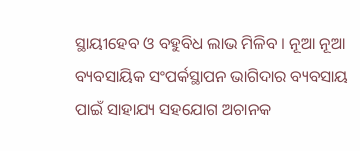ସ୍ଥାୟୀହେବ ଓ ବହୁବିଧ ଲାଭ ମିଳିବ । ନୂଆ ନୂଆ ବ୍ୟବସାୟିକ ସଂପର୍କସ୍ଥାପନ ଭାଗିଦାର ବ୍ୟବସାୟ ପାଇଁ ସାହାଯ୍ୟ ସହଯୋଗ ଅଚାନକ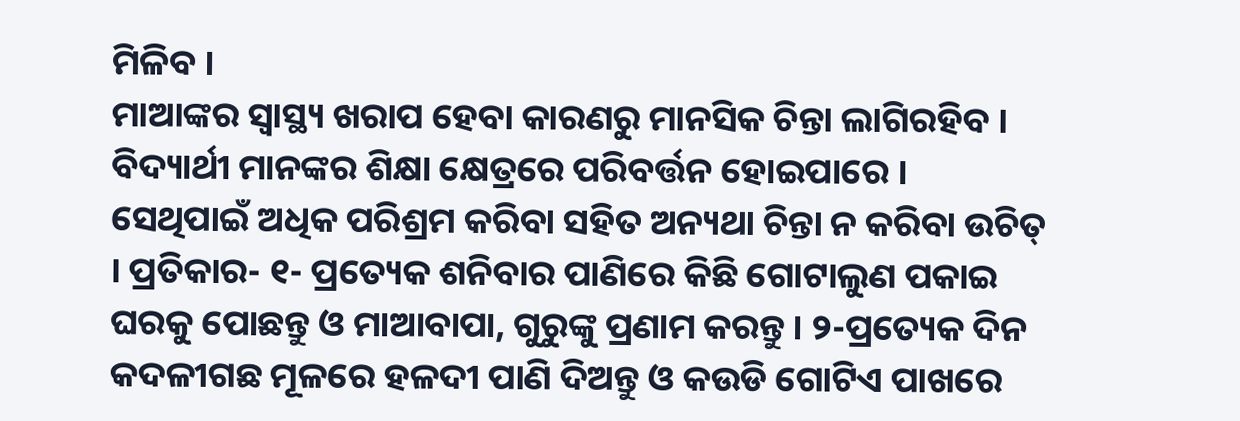ମିଳିବ ।
ମାଆଙ୍କର ସ୍ୱାସ୍ଥ୍ୟ ଖରାପ ହେବା କାରଣରୁ ମାନସିକ ଚିନ୍ତା ଲାଗିରହିବ । ବିଦ୍ୟାର୍ଥୀ ମାନଙ୍କର ଶିକ୍ଷା କ୍ଷେତ୍ରରେ ପରିବର୍ତ୍ତନ ହୋଇପାରେ । ସେଥିପାଇଁ ଅଧିକ ପରିଶ୍ରମ କରିବା ସହିତ ଅନ୍ୟଥା ଚିନ୍ତା ନ କରିବା ଉଚିତ୍ । ପ୍ରତିକାର- ୧- ପ୍ରତ୍ୟେକ ଶନିବାର ପାଣିରେ କିଛି ଗୋଟାଲୁଣ ପକାଇ ଘରକୁ ପୋଛନ୍ତୁ ଓ ମାଆବାପା, ଗୁରୁଙ୍କୁ ପ୍ରଣାମ କରନ୍ତୁ । ୨-ପ୍ରତ୍ୟେକ ଦିନ କଦଳୀଗଛ ମୂଳରେ ହଳଦୀ ପାଣି ଦିଅନ୍ତୁ ଓ କଉଡି ଗୋଟିଏ ପାଖରେ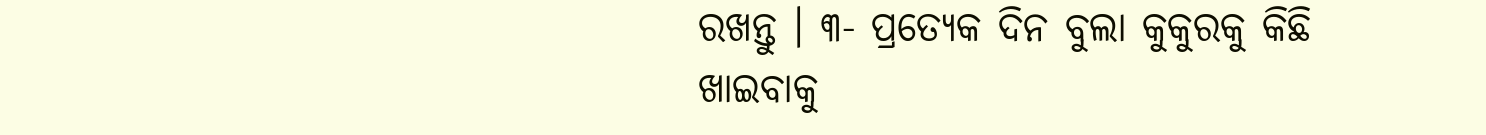ରଖନ୍ତୁ । ୩- ପ୍ରତ୍ୟେକ ଦିନ ବୁଲା କୁକୁରକୁ କିଛି ଖାଇବାକୁ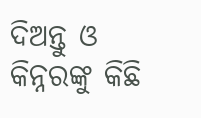ଦିଅନ୍ତୁ ଓ କିନ୍ନରଙ୍କୁ କିଛି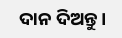ଦାନ ଦିଅନ୍ତୁ ।